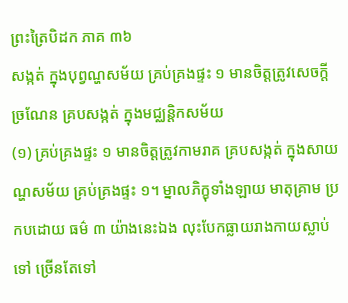ព្រះត្រៃបិដក ភាគ ៣៦
សង្កត់ ក្នុងបុព្វណ្ហសម័យ គ្រប់គ្រងផ្ទះ ១ មានចិត្តត្រូវសេចក្តីច្រណែន គ្របសង្កត់ ក្នុងមជ្ឈន្តិកសម័យ
(១) គ្រប់គ្រងផ្ទះ ១ មានចិត្តត្រូវកាមរាគ គ្របសង្កត់ ក្នុងសាយណ្ហសម័យ គ្រប់គ្រងផ្ទះ ១។ ម្នាលភិក្ខុទាំងឡាយ មាតុគ្រាម ប្រកបដោយ ធម៌ ៣ យ៉ាងនេះឯង លុះបែកធ្លាយរាងកាយស្លាប់ទៅ ច្រើនតែទៅ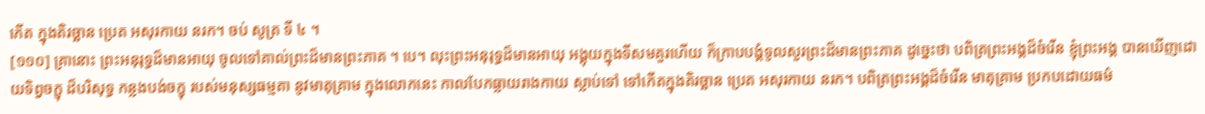កើត ក្នុងតិរច្ឆាន ប្រេត អសុរកាយ នរក។ ចប់ សូត្រ ទី ៤ ។
[១១០] គ្រានោះ ព្រះអនុរុទ្ធដ៏មានអាយុ ចូលទៅគាល់ព្រះដ៏មានព្រះភាគ ។ បេ។ លុះព្រះអនុរុទ្ធដ៏មានអាយុ អង្គុយក្នុងទីសមគួរហើយ ក៏ក្រាបបង្គំទូលសួរព្រះដ៏មានព្រះភាគ ដូច្នេះថា បពិត្រព្រះអង្គដ៏ចំរើន ខ្ញុំព្រះអង្គ បានឃើញដោយទិព្វចក្ខុ ដ៏បរិសុទ្ធ កន្លងបង់ចក្ខុ របស់មនុស្សធម្មតា នូវមាតុគ្រាម ក្នុងលោកនេះ កាលបែកធ្លាយរាងកាយ ស្លាប់ទៅ ទៅកើតក្នុងតិរច្ឆាន ប្រេត អសុរកាយ នរក។ បពិត្រព្រះអង្គដ៏ចំរើន មាតុគ្រាម ប្រកបដោយធម៌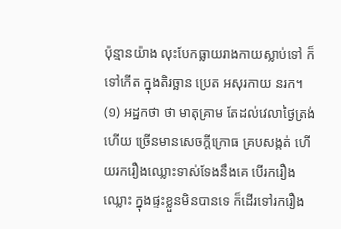ប៉ុន្មានយ៉ាង លុះបែកធ្លាយរាងកាយស្លាប់ទៅ ក៏ទៅកើត ក្នុងតិរច្ឆាន ប្រេត អសុរកាយ នរក។
(១) អដ្ឋកថា ថា មាតុគ្រាម តែដល់វេលាថ្ងៃត្រង់ហើយ ច្រើនមានសេចក្តីក្រោធ គ្របសង្កត់ ហើយរករឿងឈ្លោះទាស់ទែងនឹងគេ បើរករឿងឈ្លោះ ក្នុងផ្ទះខ្លួនមិនបានទេ ក៏ដើរទៅរករឿង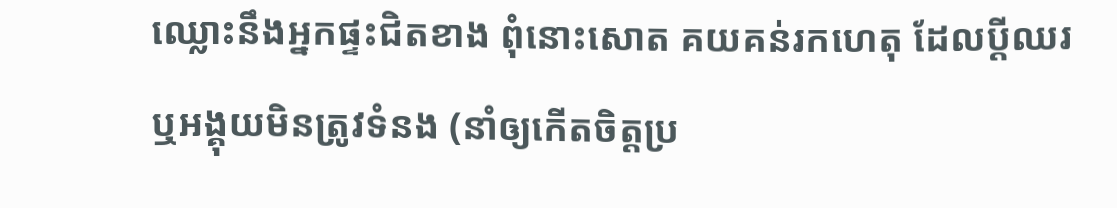ឈ្លោះនឹងអ្នកផ្ទះជិតខាង ពុំនោះសោត គយគន់រកហេតុ ដែលប្តីឈរ ឬអង្គុយមិនត្រូវទំនង (នាំឲ្យកើតចិត្តប្រ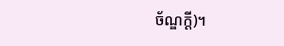ច័ណ្ឌក្តី)។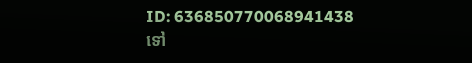ID: 636850770068941438
ទៅ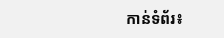កាន់ទំព័រ៖